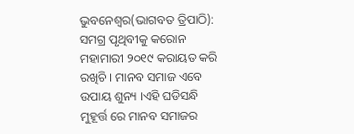ଭୁବନେଶ୍ୱର(ଭାଗବତ ତ୍ରିପାଠି): ସମଗ୍ର ପୃଥିବୀକୁ କରୋନ ମହାମାରୀ ୨୦୧୯ କରାୟତ କରି ରଖିଚି । ମାନବ ସମାଜ ଏବେ ଉପାୟ ଶୁନ୍ୟ ।ଏହି ଘଡିସନ୍ଧି ମୁହୂର୍ତ୍ତ ରେ ମାନବ ସମାଜର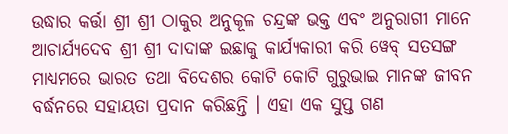ଉଦ୍ଧାର କର୍ତ୍ତା ଶ୍ରୀ ଶ୍ରୀ ଠାକୁର ଅନୁକୂଳ ଚନ୍ଦ୍ରଙ୍କ ଭକ୍ତ ଏବଂ ଅନୁରାଗୀ ମାନେ ଆଚାର୍ଯ୍ୟଦେବ ଶ୍ରୀ ଶ୍ରୀ ଦାଦାଙ୍କ ଇଛାକୁ କାର୍ଯ୍ୟକାରୀ କରି ୱେବ୍ ସତସଙ୍ଗ ମାଧ୍ୟମରେ ଭାରତ ତଥା ବିଦେଶର କୋଟି କୋଟି ଗୁରୁଭାଇ ମାନଙ୍କ ଜୀବନ ବର୍ଦ୍ଧନରେ ସହାୟତା ପ୍ରଦାନ କରିଛନ୍ତି । ଏହା ଏକ ସୁପ୍ତ ଗଣ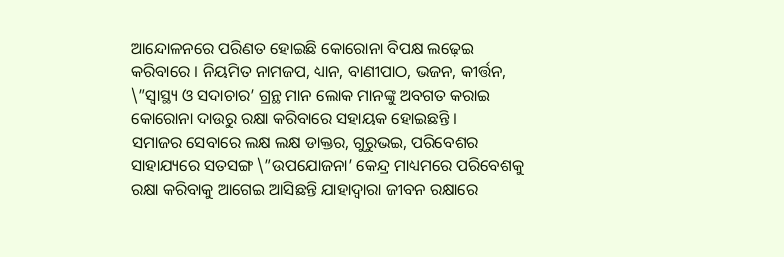ଆନ୍ଦୋଳନରେ ପରିଣତ ହୋଇଛି କୋରୋନା ବିପକ୍ଷ ଲଢ଼େଇ କରିବାରେ । ନିୟମିତ ନାମଜପ, ଧ୍ୟାନ, ବାଣୀପାଠ, ଭଜନ, କୀର୍ତ୍ତନ, \”ସ୍ୱାସ୍ଥ୍ୟ ଓ ସଦାଚାର’ ଗ୍ରନ୍ଥ ମାନ ଲୋକ ମାନଙ୍କୁ ଅବଗତ କରାଇ କୋରୋନା ଦାଉରୁ ରକ୍ଷା କରିବାରେ ସହାୟକ ହୋଇଛନ୍ତି ।
ସମାଜର ସେବାରେ ଲକ୍ଷ ଲକ୍ଷ ଡାକ୍ତର, ଗୁରୁଭଇ, ପରିବେଶର ସାହାଯ୍ୟରେ ସତସଙ୍ଗ \”ଉପଯୋଜନା’ କେନ୍ଦ୍ର ମାଧ୍ୟମରେ ପରିବେଶକୁ ରକ୍ଷା କରିବାକୁ ଆଗେଇ ଆସିଛନ୍ତି ଯାହାଦ୍ୱାରା ଜୀବନ ରକ୍ଷାରେ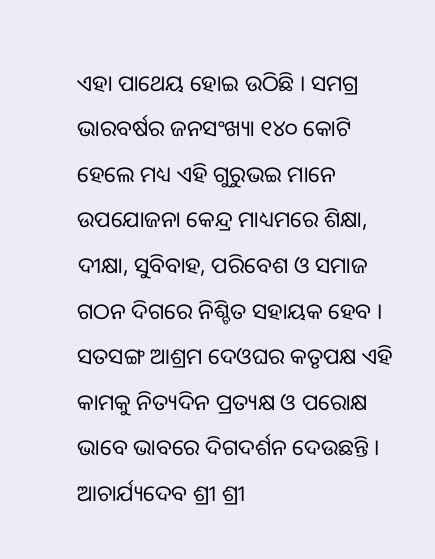ଏହା ପାଥେୟ ହୋଇ ଉଠିଛି । ସମଗ୍ର ଭାରବର୍ଷର ଜନସଂଖ୍ୟା ୧୪୦ କୋଟି ହେଲେ ମଧ୍ୟ ଏହି ଗୁରୁଭଇ ମାନେ ଉପଯୋଜନା କେନ୍ଦ୍ର ମାଧ୍ୟମରେ ଶିକ୍ଷା, ଦୀକ୍ଷା, ସୁବିବାହ, ପରିବେଶ ଓ ସମାଜ ଗଠନ ଦିଗରେ ନିଶ୍ଚିତ ସହାୟକ ହେବ ।
ସତସଙ୍ଗ ଆଶ୍ରମ ଦେଓଘର କତୃପକ୍ଷ ଏହି କାମକୁ ନିତ୍ୟଦିନ ପ୍ରତ୍ୟକ୍ଷ ଓ ପରୋକ୍ଷ ଭାବେ ଭାବରେ ଦିଗଦର୍ଶନ ଦେଉଛନ୍ତି । ଆଚାର୍ଯ୍ୟଦେବ ଶ୍ରୀ ଶ୍ରୀ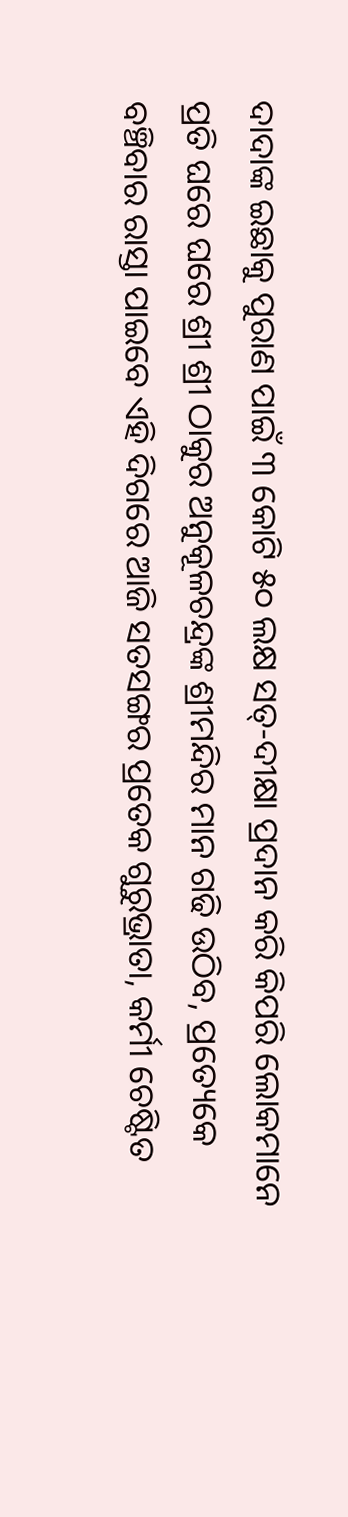ଦାଦାଙ୍କ ଇଛାକୁ ପୁରାଣ ପାଇଁ ୩ କୋଟି ୫୦ ଲକ୍ଷ ସତ୍-ଦୀକ୍ଷା ପ୍ରଦାନ କରି କିପରି ଲୋକମାନେ ପ୍ରତି ଘରେ ଘରେ ଶ୍ରୀ ଶ୍ରୀ ଠାକୁର ଅନୁକୂଳଚନ୍ଦ୍ରଙ୍କ ଶ୍ରୀମନ୍ଦିର ମାନ ଗଢି ଉଠିବ, ପ୍ରତ୍ୟେକେ ବଞ୍ଚିବାର ରାସ୍ତା ପାଇବେ ଏହି ଦିଗରେ ଆଜି ସତସଙ୍ଗର ପ୍ରତେକ ଗୁରୁଭ୍ରାତା, କର୍ମୀ ଚେଷ୍ଟିତ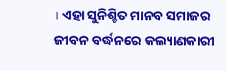। ଏହା ସୁନିଶ୍ଚିତ ମାନବ ସମାଜର ଜୀବନ ବର୍ଦ୍ଧନରେ କଲ୍ୟାଣକାରୀ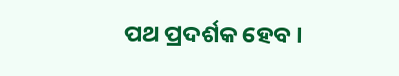ପଥ ପ୍ରଦର୍ଶକ ହେବ ।